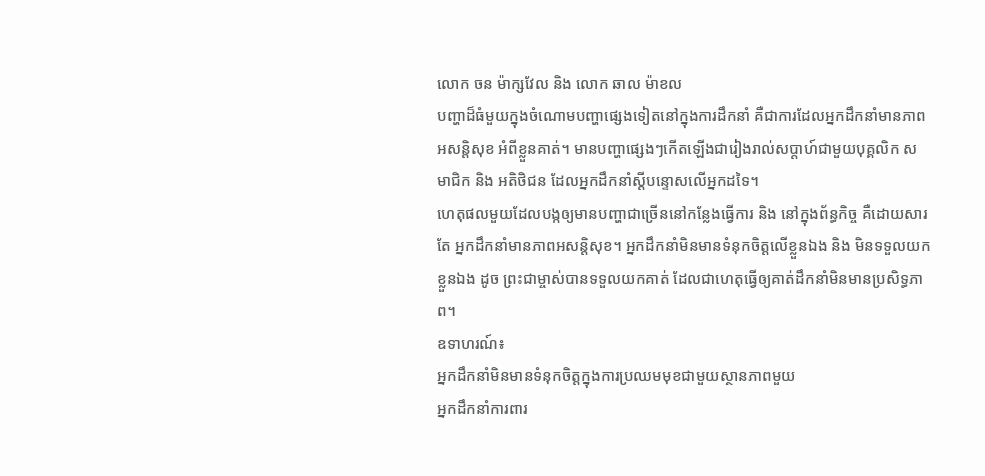លោក ចន ម៉ាក្សវែល និង លោក ឆាល ម៉ាខល
បញ្ហាដ៏ធំមួយក្នុងចំណោមបញ្ហាផ្សេងទៀតនៅក្នុងការដឹកនាំ គឺជាការដែលអ្នកដឹកនាំមានភាពអសន្តិសុខ អំពីខ្លួនគាត់។ មានបញ្ហាផ្សេងៗកើតឡើងជារៀងរាល់សប្តាហ៍ជាមួយបុគ្គលិក សមាជិក និង អតិថិជន ដែលអ្នកដឹកនាំស្តីបន្ទោសលើអ្នកដទៃ។
ហេតុផលមួយដែលបង្កឲ្យមានបញ្ហាជាច្រើននៅកន្លែងធ្វើការ និង នៅក្នុងព័ន្ធកិច្ច គឺដោយសារតែ អ្នកដឹកនាំមានភាពអសន្តិសុខ។ អ្នកដឹកនាំមិនមានទំនុកចិត្តលើខ្លួនឯង និង មិនទទួលយកខ្លួនឯង ដូច ព្រះជាម្ចាស់បានទទួលយកគាត់ ដែលជាហេតុធ្វើឲ្យគាត់ដឹកនាំមិនមានប្រសិទ្ធភាព។
ឧទាហរណ៍៖
អ្នកដឹកនាំមិនមានទំនុកចិត្តក្នុងការប្រឈមមុខជាមួយស្ថានភាពមួយ
អ្នកដឹកនាំការពារ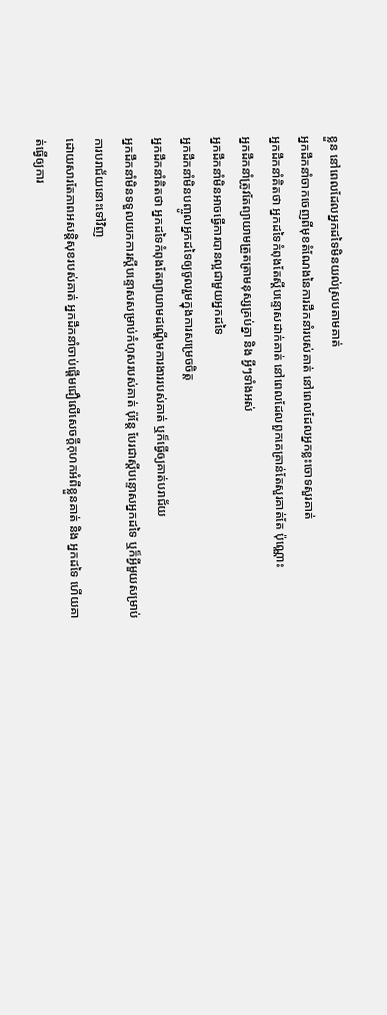ខ្លួន នៅពេលដែលអ្នកដទៃមិនយល់ស្របតាមគាត់
អ្នកដឹកនាំចាកចេញពីមុខតំណែងនៃការដឹកនាំរបស់គាត់ នៅពេលដែលអ្នកខ្លះចោទសួរគាត់
អ្នកដឹកនាំគិតថា អ្នកដទៃកំពុងតែស្តីបន្ទោសដាក់គាត់ នៅពេលដែលពួកគេគ្រាន់តែសួរគាត់តែ ប៉ុណ្ណោះ
អ្នកដឹកនាំត្រូវតែព្យាយាមត្រួតត្រាមនុស្សគ្រប់គ្នា និង អ្វីៗទាំងអស់
អ្នកដឹកនាំមិនអាចធ្វើការបានល្អជាមួយអ្នកដទៃ
អ្នកដឹកនាំមិនបញ្ចូលអ្នកដទៃឲ្យចូលរួមក្នុងការសម្រេចចិត្ត
អ្នកដឹកនាំគិតថា អ្នកដទៃកំពុងតែព្យាយាមដណ្តើមការងាររបស់គាត់ ឬក៏ធ្វើឲ្យគាត់បរាជ័យ
អ្នកដឹកនាំមិនទទួលយកការស្តីបន្ទោសសម្រាប់កំហុសរបស់គាត់ ប៉ុន្តែ បែរជាស្តីបន្ទោសអ្នកដទៃ ឬក៏អ្វីមួយសម្រាប់ការបរាជ័យនោះទៅវិញ
ដោយសារតែភាពអសន្តិសុខរបស់គាត់ អ្នកដឹកនាំចាប់ផ្តើមជឿលើសេចក្តីកុហកអំពីខ្លួនគាត់ និង អ្នកដទៃ ហើយគាត់ធ្វើឲ្យការ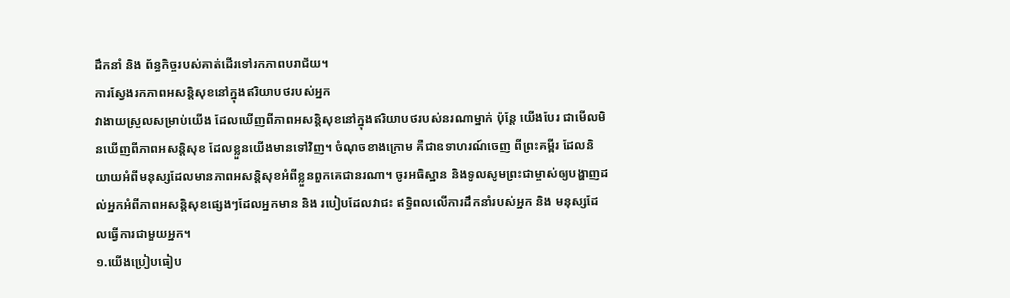ដឹកនាំ និង ព័ន្ធកិច្ចរបស់គាត់ដើរទៅរកភាពបរាជ័យ។
ការស្វែងរកភាពអសន្តិសុខនៅក្នុងឥរិយាបថរបស់អ្នក
វាងាយស្រួលសម្រាប់យើង ដែលឃើញពីភាពអសន្តិសុខនៅក្នុងឥរិយាបថរបស់នរណាម្នាក់ ប៉ុន្តែ យើងបែរ ជាមើលមិនឃើញពីភាពអសន្តិសុខ ដែលខ្លួនយើងមានទៅវិញ។ ចំណុចខាងក្រោម គឺជាឧទាហរណ៍ចេញ ពីព្រះគម្ពីរ ដែលនិយាយអំពីមនុស្សដែលមានភាពអសន្តិសុខអំពីខ្លួនពួកគេជានរណា។ ចូរអធិស្ឋាន និងទូលសូមព្រះជាម្ចាស់ឲ្យបង្ហាញដល់អ្នកអំពីភាពអសន្តិសុខផ្សេងៗដែលអ្នកមាន និង របៀបដែលវាជះ ឥទ្ធិពលលើការដឹកនាំរបស់អ្នក និង មនុស្សដែលធ្វើការជាមួយអ្នក។
១.យើងប្រៀបធៀប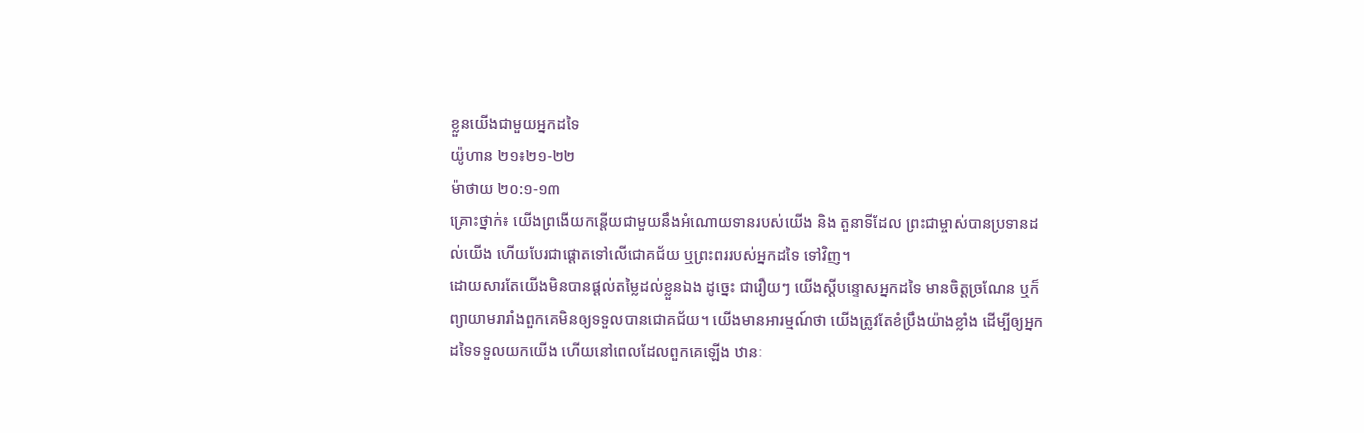ខ្លួនយើងជាមួយអ្នកដទៃ
យ៉ូហាន ២១៖២១-២២
ម៉ាថាយ ២០:១-១៣
គ្រោះថ្នាក់៖ យើងព្រងើយកន្តើយជាមួយនឹងអំណោយទានរបស់យើង និង តួនាទីដែល ព្រះជាម្ចាស់បានប្រទានដល់យើង ហើយបែរជាផ្តោតទៅលើជោគជ័យ ឬព្រះពររបស់អ្នកដទៃ ទៅវិញ។
ដោយសារតែយើងមិនបានផ្តល់តម្លៃដល់ខ្លួនឯង ដូច្នេះ ជារឿយៗ យើងស្តីបន្ទោសអ្នកដទៃ មានចិត្តច្រណែន ឬក៏ព្យាយាមរារាំងពួកគេមិនឲ្យទទួលបានជោគជ័យ។ យើងមានអារម្មណ៍ថា យើងត្រូវតែខំប្រឹងយ៉ាងខ្លាំង ដើម្បីឲ្យអ្នកដទៃទទួលយកយើង ហើយនៅពេលដែលពួកគេឡើង ឋានៈ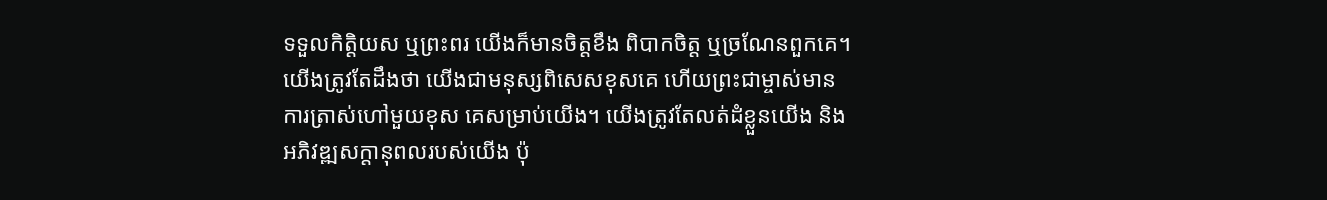ទទួលកិត្តិយស ឬព្រះពរ យើងក៏មានចិត្តខឹង ពិបាកចិត្ត ឬច្រណែនពួកគេ។
យើងត្រូវតែដឹងថា យើងជាមនុស្សពិសេសខុសគេ ហើយព្រះជាម្ចាស់មានការត្រាស់ហៅមួយខុស គេសម្រាប់យើង។ យើងត្រូវតែលត់ដំខ្លួនយើង និង អភិវឌ្ឍសក្តានុពលរបស់យើង ប៉ុ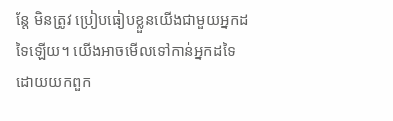ន្តែ មិនត្រូវ ប្រៀបធៀបខ្លួនយើងជាមួយអ្នកដទៃឡើយ។ យើងអាចមើលទៅកាន់អ្នកដទៃ ដោយយកពួក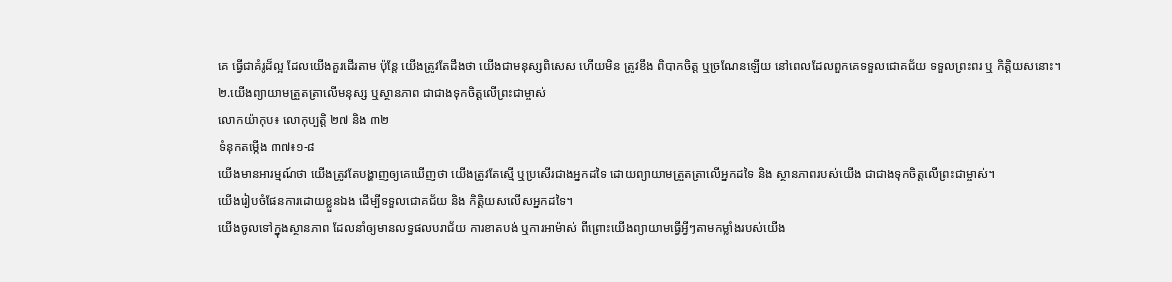គេ ធ្វើជាគំរូដ៏ល្អ ដែលយើងគួរដើរតាម ប៉ុន្តែ យើងត្រូវតែដឹងថា យើងជាមនុស្សពិសេស ហើយមិន ត្រូវខឹង ពិបាកចិត្ត ឬច្រណែនឡើយ នៅពេលដែលពួកគេទទួលជោគជ័យ ទទួលព្រះពរ ឬ កិត្តិយសនោះ។
២.យើងព្យាយាមត្រួតត្រាលើមនុស្ស ឬស្ថានភាព ជាជាងទុកចិត្តលើព្រះជាម្ចាស់
លោកយ៉ាកុប៖ លោកុប្បត្តិ ២៧ និង ៣២
ទំនុកតម្កើង ៣៧៖១-៨
យើងមានអារម្មណ៍ថា យើងត្រូវតែបង្ហាញឲ្យគេឃើញថា យើងត្រូវតែស្មើ ឬប្រសើរជាងអ្នកដទៃ ដោយព្យាយាមត្រួតត្រាលើអ្នកដទៃ និង ស្ថានភាពរបស់យើង ជាជាងទុកចិត្តលើព្រះជាម្ចាស់។
យើងរៀបចំផែនការដោយខ្លួនឯង ដើម្បីទទួលជោគជ័យ និង កិត្តិយសលើសអ្នកដទៃ។
យើងចូលទៅក្នុងស្ថានភាព ដែលនាំឲ្យមានលទ្ធផលបរាជ័យ ការខាតបង់ ឬការអាម៉ាស់ ពីព្រោះយើងព្យាយាមធ្វើអ្វីៗតាមកម្លាំងរបស់យើង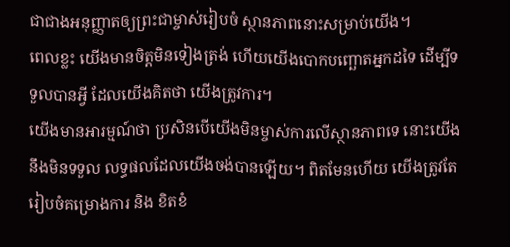ជាជាងអនុញ្ញាតឲ្យព្រះជាម្ចាស់រៀបចំ ស្ថានភាពនោះសម្រាប់យើង។
ពេលខ្លះ យើងមានចិត្តមិនទៀងត្រង់ ហើយយើងបោកបញ្ឆោតអ្នកដទៃ ដើម្បីទទួលបានអ្វី ដែលយើងគិតថា យើងត្រូវការ។
យើងមានអារម្មណ៍ថា ប្រសិនបើយើងមិនម្ចាស់ការលើស្ថានភាពទេ នោះយើងនឹងមិនទទួល លទ្ធផលដែលយើងចង់បានឡើយ។ ពិតមែនហើយ យើងត្រូវតែរៀបចំគម្រោងការ និង ខិតខំ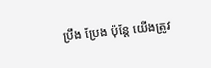ប្រឹង ប្រែង ប៉ុន្តែ យើងត្រូវ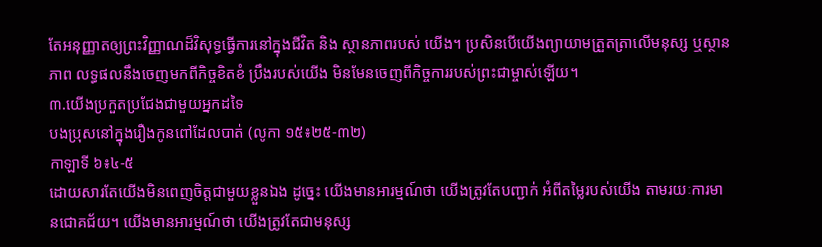តែអនុញ្ញាតឲ្យព្រះវិញ្ញាណដ៏វិសុទ្ធធ្វើការនៅក្នុងជីវិត និង ស្ថានភាពរបស់ យើង។ ប្រសិនបើយើងព្យាយាមត្រួតត្រាលើមនុស្ស ឬស្ថានភាព លទ្ធផលនឹងចេញមកពីកិច្ចខិតខំ ប្រឹងរបស់យើង មិនមែនចេញពីកិច្ចការរបស់ព្រះជាម្ចាស់ឡើយ។
៣.យើងប្រកួតប្រជែងជាមួយអ្នកដទៃ
បងប្រុសនៅក្នុងរឿងកូនពៅដែលបាត់ (លូកា ១៥៖២៥-៣២)
កាឡាទី ៦៖៤-៥
ដោយសារតែយើងមិនពេញចិត្តជាមួយខ្លួនឯង ដូច្នេះ យើងមានអារម្មណ៍ថា យើងត្រូវតែបញ្ជាក់ អំពីតម្លៃរបស់យើង តាមរយៈការមានជោគជ័យ។ យើងមានអារម្មណ៍ថា យើងត្រូវតែជាមនុស្ស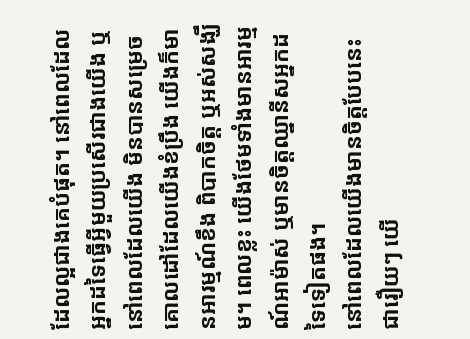ដែលល្អជាងគេបំផុត។ នៅពេលដែលអ្នកដទៃធ្វើអ្វីមួយប្រសើរជាងយើង ឬនៅពេលដែលយើង មិនបានសម្រេចគោលដៅដែលយើងខំប្រឹង យើងក៏មានអារម្មណ៍ខឹង ពិបាកចិត្ត ឬអស់សង្ឃឹម។ ពេលខ្លះ យើងថែមទាំងមានអារម្មណ៍អាម៉ាស់ ឬមានចិត្តឈ្នានីសអ្នកដទៃទៀតផង។
នៅពេលដែលយើងមានចិត្តបែបនេះ ជារឿយៗ យើ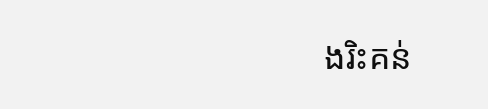ងរិះគន់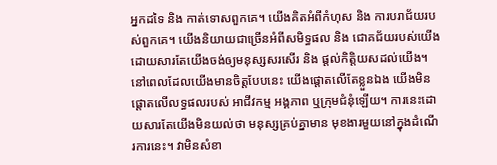អ្នកដទៃ និង កាត់ទោសពួកគេ។ យើងគិតអំពីកំហុស និង ការបរាជ័យរបស់ពួកគេ។ យើងនិយាយជាច្រើនអំពីសមិទ្ធផល និង ជោគជ័យរបស់យើង ដោយសារតែយើងចង់ឲ្យមនុស្សសរសើរ និង ផ្តល់កិត្តិយសដល់យើង។
នៅពេលដែលយើងមានចិត្តបែបនេះ យើងផ្តោតលើតែខ្លួនឯង យើងមិនផ្តោតលើលទ្ធផលរបស់ អាជីវកម្ម អង្គភាព ឬក្រុមជំនុំឡើយ។ ការនេះដោយសារតែយើងមិនយល់ថា មនុស្សគ្រប់គ្នាមាន មុខងារមួយនៅក្នុងដំណើរការនេះ។ វាមិនសំខា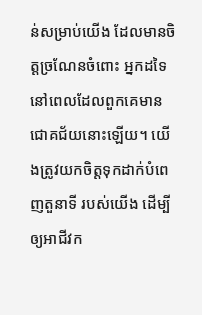ន់សម្រាប់យើង ដែលមានចិត្តច្រណែនចំពោះ អ្នកដទៃ នៅពេលដែលពួកគេមានជោគជ័យនោះឡើយ។ យើងត្រូវយកចិត្តទុកដាក់បំពេញតួនាទី របស់យើង ដើម្បីឲ្យអាជីវក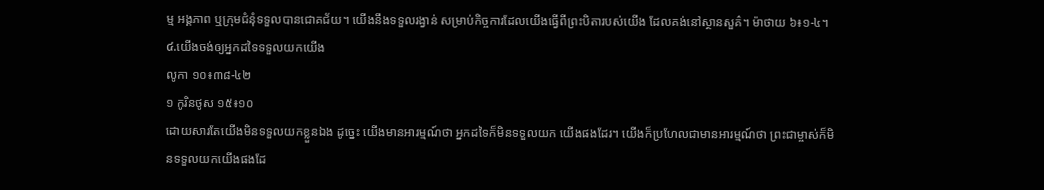ម្ម អង្គភាព ឬក្រុមជំនុំទទួលបានជោគជ័យ។ យើងនឹងទទួលរង្វាន់ សម្រាប់កិច្ចការដែលយើងធ្វើពីព្រះបិតារបស់យើង ដែលគង់នៅស្ថានសួគ៌។ ម៉ាថាយ ៦៖១-៤។
໔.យើងចង់ឲ្យអ្នកដទៃទទួលយកយើង
លូកា ១០៖៣៨-៤២
១ កូរិនថូស ១៥៖១០
ដោយសារតែយើងមិនទទួលយកខ្លួនឯង ដូច្នេះ យើងមានអារម្មណ៍ថា អ្នកដទៃក៏មិនទទួលយក យើងផងដែរ។ យើងក៏ប្រហែលជាមានអារម្មណ៍ថា ព្រះជាម្ចាស់ក៏មិនទទួលយកយើងផងដែ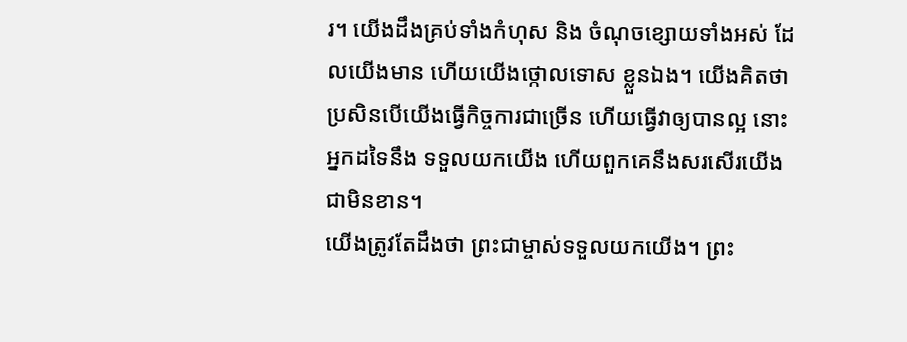រ។ យើងដឹងគ្រប់ទាំងកំហុស និង ចំណុចខ្សោយទាំងអស់ ដែលយើងមាន ហើយយើងថ្កោលទោស ខ្លួនឯង។ យើងគិតថា ប្រសិនបើយើងធ្វើកិច្ចការជាច្រើន ហើយធ្វើវាឲ្យបានល្អ នោះអ្នកដទៃនឹង ទទួលយកយើង ហើយពួកគេនឹងសរសើរយើងជាមិនខាន។
យើងត្រូវតែដឹងថា ព្រះជាម្ចាស់ទទួលយកយើង។ ព្រះ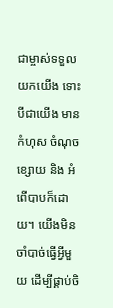ជាម្ចាស់ទទួលយកយើង ទោះបីជាយើង មានកំហុស ចំណុចខ្សោយ និង អំពើបាបក៏ដោយ។ យើងមិនចាំបាច់ធ្វើអ្វីមួយ ដើម្បីផ្គាប់ចិ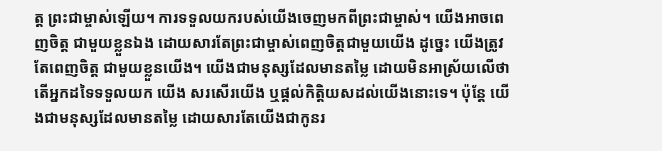ត្ត ព្រះជាម្ចាស់ឡើយ។ ការទទួលយករបស់យើងចេញមកពីព្រះជាម្ចាស់។ យើងអាចពេញចិត្ត ជាមួយខ្លួនឯង ដោយសារតែព្រះជាម្ចាស់ពេញចិត្តជាមួយយើង ដូច្នេះ យើងត្រូវតែពេញចិត្ត ជាមួយខ្លួនយើង។ យើងជាមនុស្សដែលមានតម្លៃ ដោយមិនអាស្រ័យលើថាតើអ្នកដទៃទទួលយក យើង សរសើរយើង ឬផ្តល់កិត្តិយសដល់យើងនោះទេ។ ប៉ុន្តែ យើងជាមនុស្សដែលមានតម្លៃ ដោយសារតែយើងជាកូនរ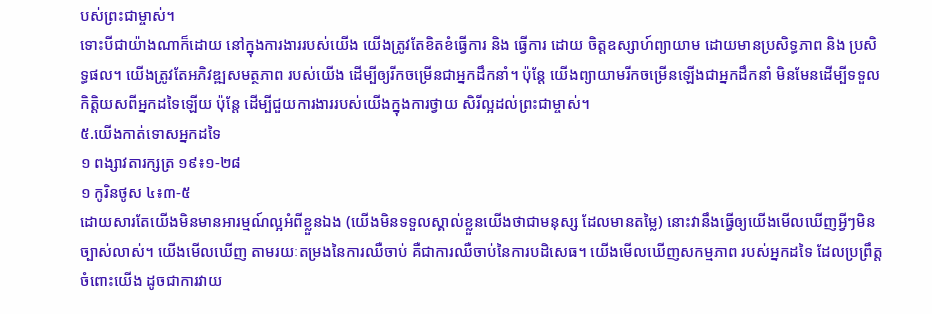បស់ព្រះជាម្ចាស់។
ទោះបីជាយ៉ាងណាក៏ដោយ នៅក្នុងការងាររបស់យើង យើងត្រូវតែខិតខំធ្វើការ និង ធ្វើការ ដោយ ចិត្តឧស្សាហ៍ព្យាយាម ដោយមានប្រសិទ្ធភាព និង ប្រសិទ្ធផល។ យើងត្រូវតែអភិវឌ្ឍសមត្ថភាព របស់យើង ដើម្បីឲ្យរីកចម្រើនជាអ្នកដឹកនាំ។ ប៉ុន្តែ យើងព្យាយាមរីកចម្រើនឡើងជាអ្នកដឹកនាំ មិនមែនដើម្បីទទួលកិត្តិយសពីអ្នកដទៃឡើយ ប៉ុន្តែ ដើម្បីជួយការងាររបស់យើងក្នុងការថ្វាយ សិរីល្អដល់ព្រះជាម្ចាស់។
៥.យើងកាត់ទោសអ្នកដទៃ
១ ពង្សាវតារក្សត្រ ១៩៖១-២៨
១ កូរិនថូស ៤៖៣-៥
ដោយសារតែយើងមិនមានអារម្មណ៍ល្អអំពីខ្លួនឯង (យើងមិនទទួលស្គាល់ខ្លួនយើងថាជាមនុស្ស ដែលមានតម្លៃ) នោះវានឹងធ្វើឲ្យយើងមើលឃើញអ្វីៗមិនច្បាស់លាស់។ យើងមើលឃើញ តាមរយៈតម្រងនៃការឈឺចាប់ គឺជាការឈឺចាប់នៃការបដិសេធ។ យើងមើលឃើញសកម្មភាព របស់អ្នកដទៃ ដែលប្រព្រឹត្តចំពោះយើង ដូចជាការវាយ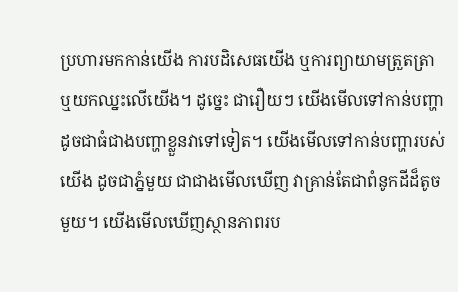ប្រហារមកកាន់យើង ការបដិសេធយើង ឬការព្យាយាមត្រួតត្រា ឬយកឈ្នះលើយើង។ ដូច្នេះ ជារឿយៗ យើងមើលទៅកាន់បញ្ហា ដូចជាធំជាងបញ្ហាខ្លួនវាទៅទៀត។ យើងមើលទៅកាន់បញ្ហារបស់យើង ដូចជាភ្នំមួយ ជាជាងមើលឃើញ វាគ្រាន់តែជាពំនូកដីដ៏តូចមួយ។ យើងមើលឃើញស្ថានភាពរប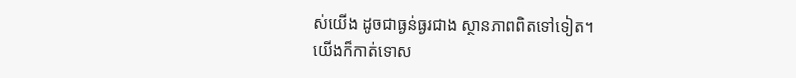ស់យើង ដូចជាធ្ងន់ធ្ងរជាង ស្ថានភាពពិតទៅទៀត។
យើងក៏កាត់ទោស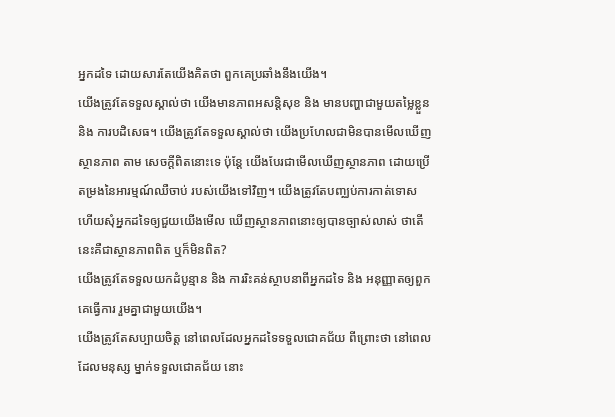អ្នកដទៃ ដោយសារតែយើងគិតថា ពួកគេប្រឆាំងនឹងយើង។
យើងត្រូវតែទទួលស្គាល់ថា យើងមានភាពអសន្តិសុខ និង មានបញ្ហាជាមួយតម្លៃខ្លួន និង ការបដិសេធ។ យើងត្រូវតែទទួលស្គាល់ថា យើងប្រហែលជាមិនបានមើលឃើញស្ថានភាព តាម សេចក្តីពិតនោះទេ ប៉ុន្តែ យើងបែរជាមើលឃើញស្ថានភាព ដោយប្រើតម្រងនៃអារម្មណ៍ឈឺចាប់ របស់យើងទៅវិញ។ យើងត្រូវតែបញ្ឈប់ការកាត់ទោស ហើយសុំអ្នកដទៃឲ្យជួយយើងមើល ឃើញស្ថានភាពនោះឲ្យបានច្បាស់លាស់ ថាតើនេះគឺជាស្ថានភាពពិត ឬក៏មិនពិត?
យើងត្រូវតែទទួលយកដំបូន្មាន និង ការរិះគន់ស្ថាបនាពីអ្នកដទៃ និង អនុញ្ញាតឲ្យពួកគេធ្វើការ រួមគ្នាជាមួយយើង។
យើងត្រូវតែសប្បាយចិត្ត នៅពេលដែលអ្នកដទៃទទួលជោគជ័យ ពីព្រោះថា នៅពេលដែលមនុស្ស ម្នាក់ទទួលជោគជ័យ នោះ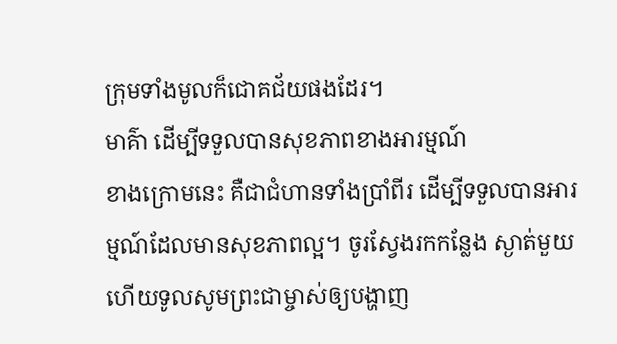ក្រុមទាំងមូលក៏ជោគជ័យផងដែរ។
មាគ៌ា ដើម្បីទទួលបានសុខភាពខាងអារម្មណ៍
ខាងក្រោមនេះ គឺជាជំហានទាំងប្រាំពីរ ដើម្បីទទួលបានអារម្មណ៍ដែលមានសុខភាពល្អ។ ចូរស្វែងរកកន្លែង ស្ងាត់មួយ ហើយទូលសូមព្រះជាម្ចាស់ឲ្យបង្ហាញ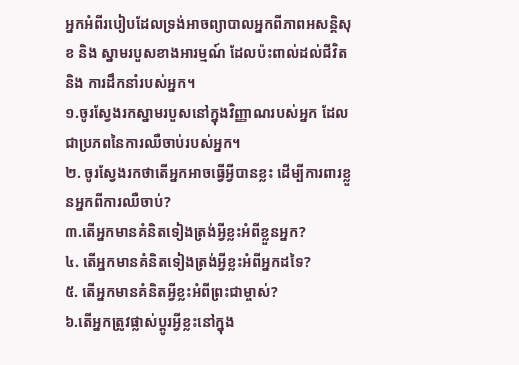អ្នកអំពីរបៀបដែលទ្រង់អាចព្យាបាលអ្នកពីភាពអសន្តិសុខ និង ស្នាមរបួសខាងអារម្មណ៍ ដែលប៉ះពាល់ដល់ជីវិត និង ការដឹកនាំរបស់អ្នក។
១.ចូរស្វែងរកស្នាមរបួសនៅក្នុងវិញ្ញាណរបស់អ្នក ដែលជាប្រភពនៃការឈឺចាប់របស់អ្នក។
២. ចូរស្វែងរកថាតើអ្នកអាចធ្វើអ្វីបានខ្លះ ដើម្បីការពារខ្លួនអ្នកពីការឈឺចាប់?
៣.តើអ្នកមានគំនិតទៀងត្រង់អ្វីខ្លះអំពីខ្លួនអ្នក?
៤. តើអ្នកមានគំនិតទៀងត្រង់អ្វីខ្លះអំពីអ្នកដទៃ?
៥. តើអ្នកមានគំនិតអ្វីខ្លះអំពីព្រះជាម្ចាស់?
៦.តើអ្នកត្រូវផ្លាស់ប្តូរអ្វីខ្លះនៅក្នុង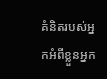គំនិតរបស់អ្នកអំពីខ្លួនអ្នក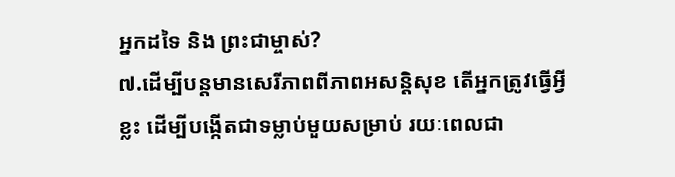អ្នកដទៃ និង ព្រះជាម្ចាស់?
៧.ដើម្បីបន្តមានសេរីភាពពីភាពអសន្តិសុខ តើអ្នកត្រូវធ្វើអ្វីខ្លះ ដើម្បីបង្កើតជាទម្លាប់មួយសម្រាប់ រយៈពេលជា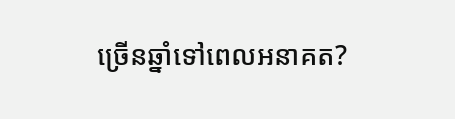ច្រើនឆ្នាំទៅពេលអនាគត?